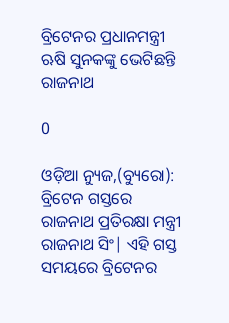ବ୍ରିଟେନର ପ୍ରଧାନମନ୍ତ୍ରୀ ଋଷି ସୁନକଙ୍କୁ ଭେଟିଛନ୍ତି ରାଜନାଥ

0

ଓଡ଼ିଆ ନ୍ୟୁଜ,(ବ୍ୟୁରୋ):  ବ୍ରିଟେନ ଗସ୍ତରେ ରାଜନାଥ ପ୍ରତିରକ୍ଷା ମନ୍ତ୍ରୀ ରାଜନାଥ ସିଂ| ଏହି ଗସ୍ତ ସମୟରେ ବ୍ରିଟେନର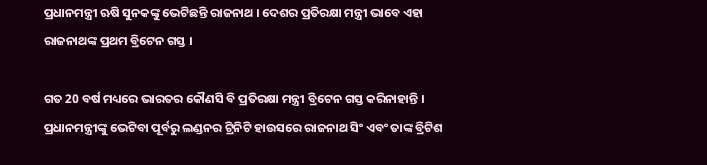ପ୍ରଧାନମନ୍ତ୍ରୀ ଋଷି ସୁନକଙ୍କୁ ଭେଟିଛନ୍ତି ରାଜନାଥ । ଦେଶର ପ୍ରତିରକ୍ଷା ମନ୍ତ୍ରୀ ଭାବେ ଏହା ରାଜନାଥଙ୍କ ପ୍ରଥମ ବ୍ରିଟେନ ଗସ୍ତ ।

ଗତ 20 ବର୍ଷ ମଧ୍ୟରେ ଭାରତର କୌଣସି ବି ପ୍ରତିରକ୍ଷା ମନ୍ତ୍ରୀ ବ୍ରିଟେନ ଗସ୍ତ କରିନାହାନ୍ତି । ପ୍ରଧାନମନ୍ତ୍ରୀଙ୍କୁ ଭେଟିବା ପୂର୍ବରୁ ଲଣ୍ଡନର ଟ୍ରିନିଟି ହାଉସରେ ରାଜନାଥ ସିଂ ଏବଂ ତାଙ୍କ ବ୍ରିଟିଶ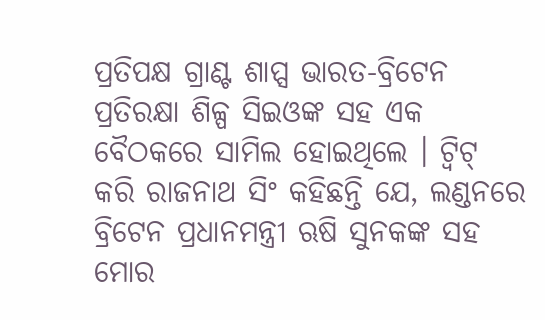ପ୍ରତିପକ୍ଷ ଗ୍ରାଣ୍ଟ ଶାପ୍ସ ଭାରତ-ବ୍ରିଟେନ ପ୍ରତିରକ୍ଷା ଶିଳ୍ପ ସିଇଓଙ୍କ ସହ ଏକ ବୈଠକରେ ସାମିଲ ହୋଇଥିଲେ । ଟ୍ବିଟ୍ କରି ରାଜନାଥ ସିଂ କହିଛନ୍ତି ଯେ, ଲଣ୍ଡନରେ ବ୍ରିଟେନ ପ୍ରଧାନମନ୍ତ୍ରୀ ଋଷି ସୁନକଙ୍କ ସହ ମୋର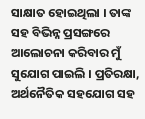ସାକ୍ଷାତ ହୋଇଥିଲା । ତାଙ୍କ ସହ ବିଭିନ୍ନ ପ୍ରସଙ୍ଗରେ ଆଲୋଚନା କରିବାର ମୁଁ ସୁଯୋଗ ପାଇଲି । ପ୍ରତିରକ୍ଷା, ଅର୍ଥନୈତିକ ସହଯୋଗ ସହ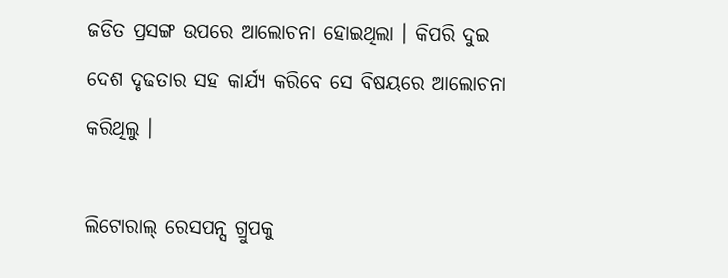ଜଡିତ ପ୍ରସଙ୍ଗ ଉପରେ ଆଲୋଚନା ହୋଇଥିଲା । କିପରି ଦୁଇ ଦେଶ ଦୃଢତାର ସହ କାର୍ଯ୍ୟ କରିବେ ସେ ବିଷୟରେ ଆଲୋଚନା କରିଥିଲୁ ।

ଲିଟୋରାଲ୍ ରେସପନ୍ସ ଗ୍ରୁପକୁ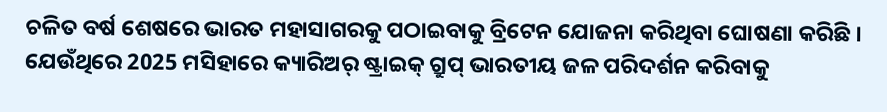ଚଳିତ ବର୍ଷ ଶେଷରେ ଭାରତ ମହାସାଗରକୁ ପଠାଇବାକୁ ବ୍ରିଟେନ ଯୋଜନା କରିଥିବା ଘୋଷଣା କରିଛି । ଯେଉଁଥିରେ 2025 ମସିହାରେ କ୍ୟାରିଅର୍ ଷ୍ଟ୍ରାଇକ୍ ଗ୍ରୁପ୍ ଭାରତୀୟ ଜଳ ପରିଦର୍ଶନ କରିବାକୁ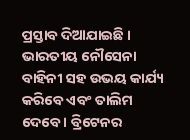ପ୍ରସ୍ତାବ ଦିଆଯାଇଛି । ଭାରତୀୟ ନୌସେନା ବାହିନୀ ସହ ଉଭୟ କାର୍ଯ୍ୟ କରିବେ ଏବଂ ତାଲିମ ଦେବେ । ବ୍ରିଟେନର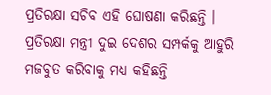ପ୍ରତିରକ୍ଷା ସଚିବ ଏହି ଘୋଷଣା କରିଛନ୍ତି । ପ୍ରତିରକ୍ଷା ମନ୍ତ୍ରୀ ଦୁଇ ଦେଶର ସମ୍ପର୍କକୁ ଆହୁରି ମଜବୁତ କରିବାକୁ ମଧ୍ୟ କହିଛନ୍ତି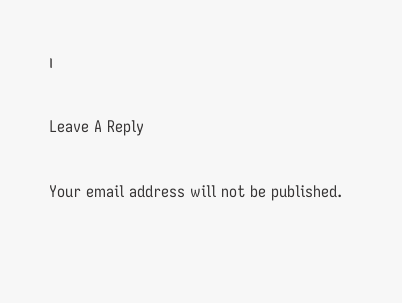।

Leave A Reply

Your email address will not be published.